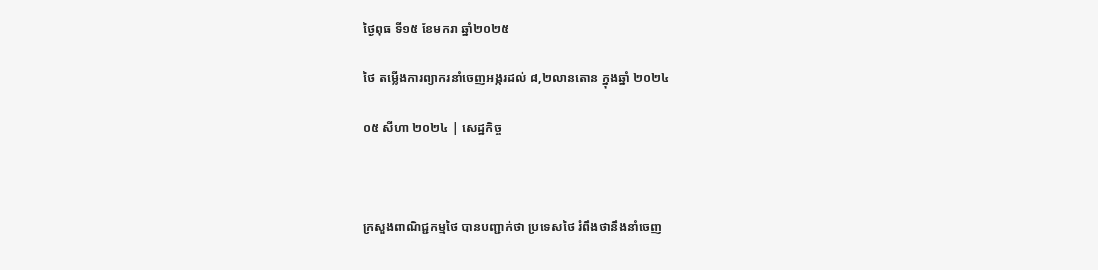ថ្ងៃពុធ ទី១៥ ខែមករា ឆ្នាំ២០២៥

ថៃ តម្លើងការព្យាករនាំចេញអង្ករដល់ ៨,២លានតោន ក្នុងឆ្នាំ ២០២៤

០៥ សីហា ២០២៤ | សេដ្ឋកិច្ច



ក្រសួងពាណិជ្ជកម្មថៃ បានបញ្ជាក់ថា ប្រទេសថៃ រំពឹងថានឹងនាំចេញ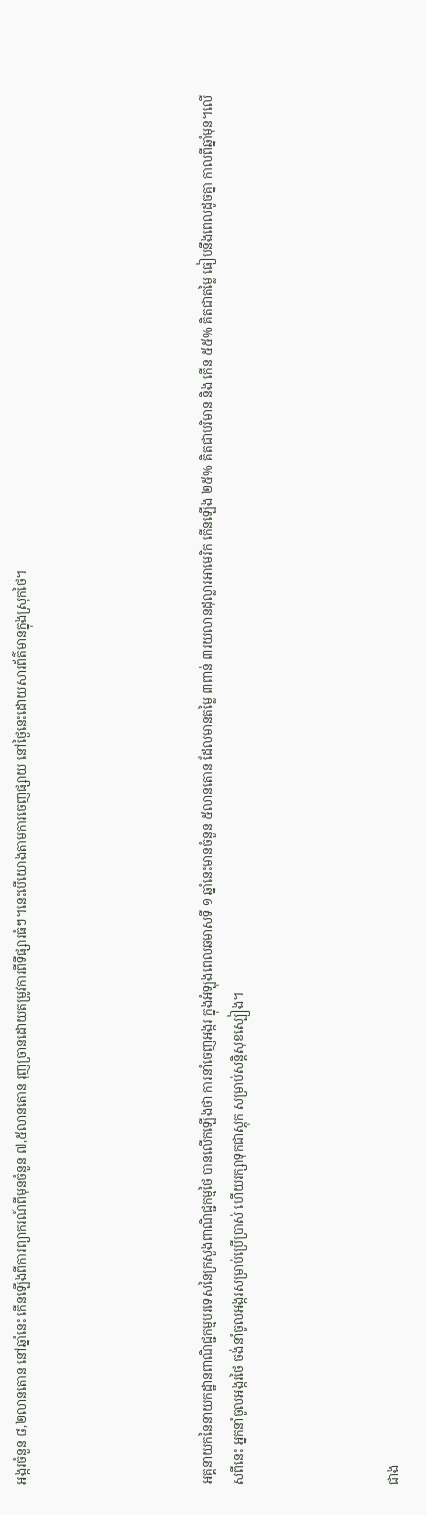អង្ករចំនួន ៨,២លានតោន នៅឆ្នាំនេះ កើនឡើងពីការព្យាករណ៍ពីមុនចំនួន ៧,៥លានតោន រុញច្រានដោយតម្រូវការពីទីផ្សារធំៗ។នេះបើយោងតាមការចេញផ្សាយ នៅថ្ងៃនេះដោយសារព័ត៌មានក្នុងស្រុកថៃ។





អគ្គនាយកនៃនាយកដ្ឋានពាណិជ្ជកម្មបរទេសនៃក្រសួងពាណិជ្ជកម្មថៃ បានលើកឡើងថា ការនាំចេញអង្ករ ក្នុងអំឡុងពេលឆមាសទី ១ ឆ្នាំនេះមានចំនួន ៥លានតោន ដែលមានតម្លៃ ៣ពាន់ ៣រយលានដុល្លារអាមេរិក កើនឡើង ២៥% គិតជាបរិមាន និង កើន ៥៥% គិតជាតម្លៃ ធៀបនឹងពេលដូចគ្នា កាលពីឆ្នាំមុន។លើសពីនេះ អ្នកនាំចូលអង្ករថៃ ចង់នាំចូលអង្ករសម្រាប់ប្រើប្រាស់ ហើយរក្សាទុកជាស្តុក សម្រាប់សន្តិសុខស្បៀង។




ជាង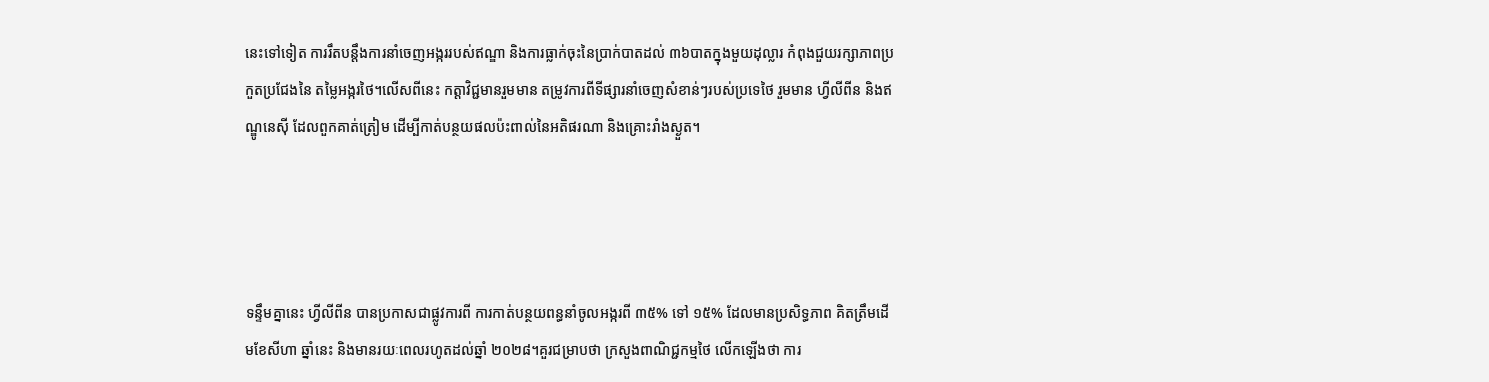នេះទៅទៀត ការរឹតបន្តឹងការនាំចេញអង្កររបស់ឥណ្ឌា និងការធ្លាក់ចុះនៃប្រាក់បាតដល់ ៣៦បាតក្នុងមួយដុល្លារ កំពុងជួយរក្សាភាពប្រកួតប្រជែងនៃ តម្លៃអង្ករថៃ។លើសពីនេះ កត្តាវិជ្ជមានរួមមាន តម្រូវការពីទីផ្សារនាំចេញសំខាន់ៗរបស់ប្រទេថៃ រួមមាន ហ្វីលីពីន និងឥណ្ឌូនេស៊ី ដែលពួកគាត់ត្រៀម ដើម្បីកាត់បន្ថយផលប៉ះពាល់នៃអតិផរណា និងគ្រោះរាំងស្ងួត។




ទន្ទឹមគ្នានេះ ហ្វីលីពីន បានប្រកាសជាផ្លូវការពី ការកាត់បន្ថយពន្ធនាំចូលអង្ករពី ៣៥% ទៅ ១៥% ដែលមានប្រសិទ្ធភាព គិតត្រឹមដើមខែសីហា ឆ្នាំនេះ និងមានរយៈពេលរហូតដល់ឆ្នាំ ២០២៨។គួរជម្រាបថា ក្រសួងពាណិជ្ជកម្មថៃ លើកឡើងថា ការ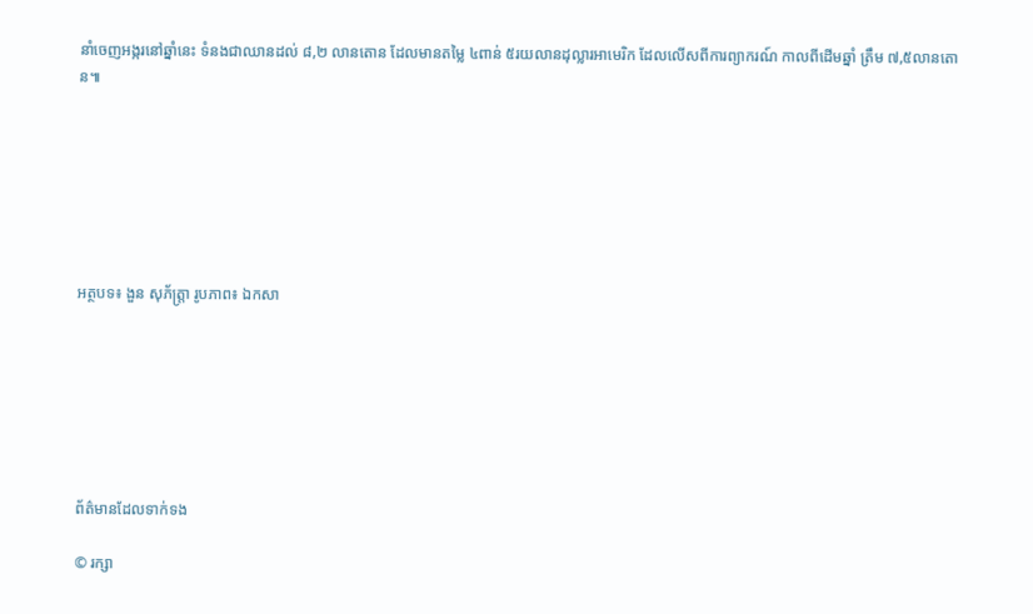នាំចេញអង្ករនៅឆ្នាំនេះ ទំនងជាឈានដល់ ៨,២ លានតោន ដែលមានតម្លៃ ៤ពាន់ ៥រយលានដុល្លារអាមេរិក ដែលលើសពីការព្យាករណ៍ កាលពីដើមឆ្នាំ ត្រឹម ៧,៥លានតោន៕







អត្ថបទ៖ ងួន សុភ័ត្រ្តា រូបភាព៖ ឯកសា







ព័ត៌មានដែលទាក់ទង

© រក្សា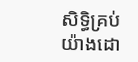សិទ្ធិគ្រប់យ៉ាងដោ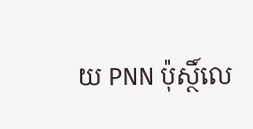យ PNN ប៉ុស្ថិ៍លេ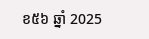ខ៥៦ ឆ្នាំ 2025